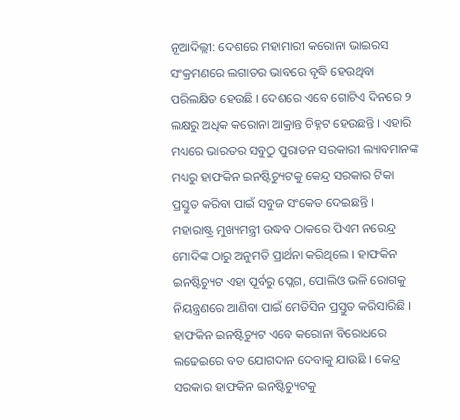ନୂଆଦିଲ୍ଲୀ: ଦେଶରେ ମହାମାରୀ କରୋନା ଭାଇରସ ସଂକ୍ରମଣରେ ଲଗାତର ଭାବରେ ବୃଦ୍ଧି ହେଉଥିବା ପରିଲକ୍ଷିତ ହେଉଛି । ଦେଶରେ ଏବେ ଗୋଟିଏ ଦିନରେ ୨ ଲକ୍ଷରୁ ଅଧିକ କରୋନା ଆକ୍ରାନ୍ତ ଚିହ୍ନଟ ହେଉଛନ୍ତି । ଏହାରି ମଧ୍ୟରେ ଭାରତର ସବୁଠୁ ପୁରାତନ ସରକାରୀ ଲ୍ୟାବମାନଙ୍କ ମଧ୍ୟରୁ ହାଫକିନ ଇନଷ୍ଟିଚ୍ୟୁଟକୁ କେନ୍ଦ୍ର ସରକାର ଟିକା ପ୍ରସ୍ତୁତ କରିବା ପାଇଁ ସବୁଜ ସଂକେତ ଦେଇଛନ୍ତି ।
ମହାରାଷ୍ଟ୍ର ମୁଖ୍ୟମନ୍ତ୍ରୀ ଉଦ୍ଧବ ଠାକରେ ପିଏମ ନରେନ୍ଦ୍ର ମୋଦିଙ୍କ ଠାରୁ ଅନୁମତି ପ୍ରାର୍ଥନା କରିଥିଲେ । ହାଫକିନ ଇନଷ୍ଟିଚ୍ୟୁଟ ଏହା ପୂର୍ବରୁ ପ୍ଲେଗ, ପୋଲିଓ ଭଳି ରୋଗକୁ ନିୟନ୍ତ୍ରଣରେ ଆଣିବା ପାଇଁ ମେଡିସିନ ପ୍ରସ୍ତୁତ କରିସାରିଛି । ହାଫକିନ ଇନଷ୍ଟିଚ୍ୟୁଟ ଏବେ କରୋନା ବିରୋଧରେ ଲଢେଇରେ ବଡ ଯୋଗଦାନ ଦେବାକୁ ଯାଉଛି । କେନ୍ଦ୍ର ସରକାର ହାଫକିନ ଇନଷ୍ଟିଚ୍ୟୁଟକୁ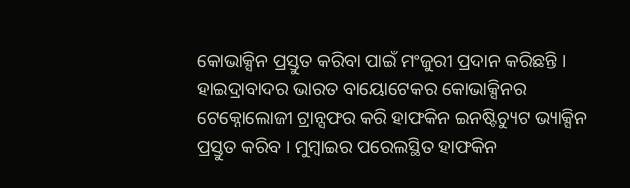କୋଭାକ୍ସିନ ପ୍ରସ୍ତୁତ କରିବା ପାଇଁ ମଂଜୁରୀ ପ୍ରଦାନ କରିଛନ୍ତି ।
ହାଇଦ୍ରାବାଦର ଭାରତ ବାୟୋଟେକର କୋଭାକ୍ସିନର ଟେକ୍ନୋଲୋଜୀ ଟ୍ରାନ୍ସଫର କରି ହାଫକିନ ଇନଷ୍ଟିଚ୍ୟୁଟ ଭ୍ୟାକ୍ସିନ ପ୍ରସ୍ତୁତ କରିବ । ମୁମ୍ବାଇର ପରେଲସ୍ଥିତ ହାଫକିନ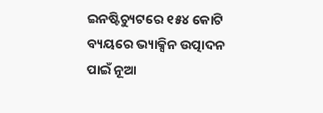ଇନଷ୍ଟିଚ୍ୟୁଟରେ ୧୫୪ କୋଟି ବ୍ୟୟରେ ଭ୍ୟାକ୍ସିନ ଉତ୍ପାଦନ ପାଇଁ ନୂଆ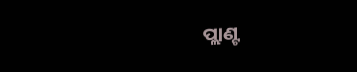ପ୍ଲାଣ୍ଟ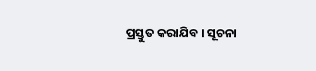ପ୍ରସ୍ତୁତ କରାଯିବ । ସୂଚନା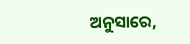ଅନୁସାରେ,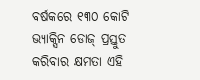ବର୍ଷକରେ ୧୩୦ କୋଟି ଭ୍ୟାକ୍ସିନ ଡୋଜ୍ ପ୍ରସ୍ତୁତ କରିବାର କ୍ଷମତା ଏହି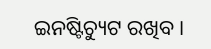ଇନଷ୍ଟିଚ୍ୟୁଟ ରଖିବ ।